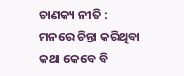ଚାଣକ୍ୟ ନୀତି : ମନରେ ଚିନ୍ତା କରିଥିବା କଥା କେବେ ବି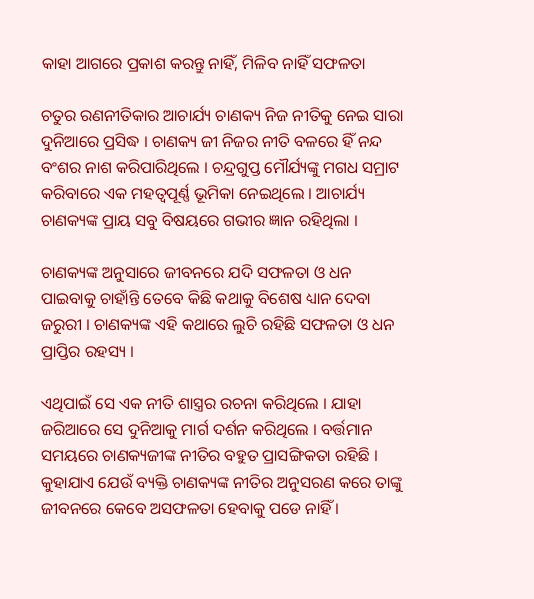କାହା ଆଗରେ ପ୍ରକାଶ କରନ୍ତୁ ନାହିଁ, ମିଳିବ ନାହିଁ ସଫଳତା

ଚତୁର ରଣନୀତିକାର ଆଚାର୍ଯ୍ୟ ଚାଣକ୍ୟ ନିଜ ନୀତିକୁ ନେଇ ସାରା ଦୁନିଆରେ ପ୍ରସିଦ୍ଧ । ଚାଣକ୍ୟ ଜୀ ନିଜର ନୀତି ବଳରେ ହିଁ ନନ୍ଦ ବଂଶର ନାଶ କରିପାରିଥିଲେ । ଚନ୍ଦ୍ରଗୁପ୍ତ ମୌର୍ଯ୍ୟଙ୍କୁ ମଗଧ ସମ୍ରାଟ କରିବାରେ ଏକ ମହତ୍ୱପୂର୍ଣ୍ଣ ଭୂମିକା ନେଇଥିଲେ । ଆଚାର୍ଯ୍ୟ ଚାଣକ୍ୟଙ୍କ ପ୍ରାୟ ସବୁ ବିଷୟରେ ଗଭୀର ଜ୍ଞାନ ରହିଥିଲା ।

ଚାଣକ୍ୟଙ୍କ ଅନୁସାରେ ଜୀବନରେ ଯଦି ସଫଳତା ଓ ଧନ ପାଇବାକୁ ଚାହାଁନ୍ତି ତେବେ କିଛି କଥାକୁ ବିଶେଷ ଧ୍ୟାନ ଦେବା ଜରୁରୀ । ଚାଣକ୍ୟଙ୍କ ଏହି କଥାରେ ଲୁଚି ରହିଛି ସଫଳତା ଓ ଧନ ପ୍ରାପ୍ତିର ରହସ୍ୟ ।

ଏଥିପାଇଁ ସେ ଏକ ନୀତି ଶାସ୍ତ୍ରର ରଚନା କରିଥିଲେ । ଯାହା ଜରିଆରେ ସେ ଦୁନିଆକୁ ମାର୍ଗ ଦର୍ଶନ କରିଥିଲେ । ବର୍ତ୍ତମାନ ସମୟରେ ଚାଣକ୍ୟଜୀଙ୍କ ନୀତିର ବହୁତ ପ୍ରାସଙ୍ଗିକତା ରହିଛି । କୁହାଯାଏ ଯେଉଁ ବ୍ୟକ୍ତି ଚାଣକ୍ୟଙ୍କ ନୀତିର ଅନୁସରଣ କରେ ତାଙ୍କୁ ଜୀବନରେ କେବେ ଅସଫଳତା ହେବାକୁ ପଡେ ନାହିଁ ।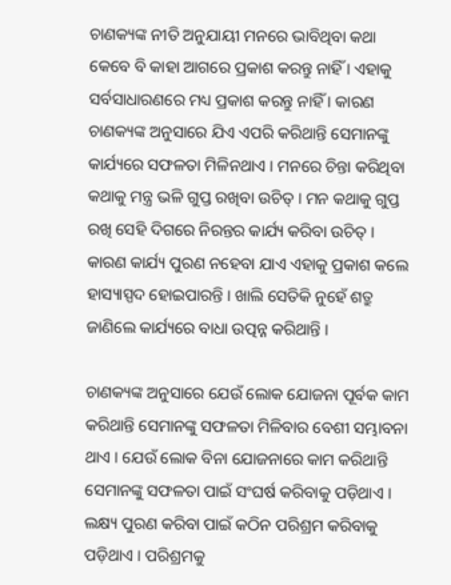ଚାଣକ୍ୟଙ୍କ ନୀତି ଅନୁଯାୟୀ ମନରେ ଭାବିଥିବା କଥା କେବେ ବି କାହା ଆଗରେ ପ୍ରକାଶ କରନ୍ତୁ ନାହିଁ । ଏହାକୁ ସର୍ବସାଧାରଣରେ ମଧ୍ୟ ପ୍ରକାଶ କରନ୍ତୁ ନାହିଁ । କାରଣ ଚାଣକ୍ୟଙ୍କ ଅନୁସାରେ ଯିଏ ଏପରି କରିଥାନ୍ତି ସେମାନଙ୍କୁ କାର୍ଯ୍ୟରେ ସଫଳତା ମିଳିନଥାଏ । ମନରେ ଚିନ୍ତା କରିଥିବା କଥାକୁ ମନ୍ତ୍ର ଭଳି ଗୁପ୍ତ ରଖିବା ଉଚିତ୍‌ । ମନ କଥାକୁ ଗୁପ୍ତ ରଖି ସେହି ଦିଗରେ ନିରନ୍ତର କାର୍ଯ୍ୟ କରିବା ଉଚିତ୍‌ । କାରଣ କାର୍ଯ୍ୟ ପୁରଣ ନହେବା ଯାଏ ଏହାକୁ ପ୍ରକାଶ କଲେ ହାସ୍ୟାସ୍ପଦ ହୋଇପାରନ୍ତି । ଖାଲି ସେତିକି ନୁହେଁ ଶତ୍ରୁ ଜାଣିଲେ କାର୍ଯ୍ୟରେ ବାଧା ଉତ୍ପନ୍ନ କରିଥାନ୍ତି ।

ଚାଣକ୍ୟଙ୍କ ଅନୁସାରେ ଯେଉଁ ଲୋକ ଯୋଜନା ପୂର୍ବକ କାମ କରିଥାନ୍ତି ସେମାନଙ୍କୁ ସଫଳତା ମିଳିବାର ବେଶୀ ସମ୍ଭାବନା ଥାଏ । ଯେଉଁ ଲୋକ ବିନା ଯୋଜନାରେ କାମ କରିଥାନ୍ତି ସେମାନଙ୍କୁ ସଫଳତା ପାଇଁ ସଂଘର୍ଷ କରିବାକୁ ପଡ଼ିଥାଏ । ଲକ୍ଷ୍ୟ ପୁରଣ କରିବା ପାଇଁ କଠିନ ପରିଶ୍ରମ କରିବାକୁ ପଡ଼ିଥାଏ । ପରିଶ୍ରମକୁ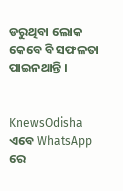ଡରୁଥିବା ଲୋକ କେବେ ବି ସଫଳତା ପାଇନଥାନ୍ତି ।


KnewsOdisha ଏବେ WhatsApp ରେ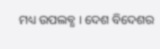ମଧ୍ୟ ଉପଲବ୍ଧ । ଦେଶ ବିଦେଶର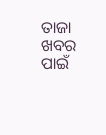ତାଜା ଖବର ପାଇଁ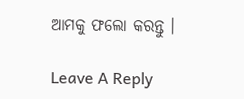ଆମକୁ ଫଲୋ କରନ୍ତୁ ।

Leave A Reply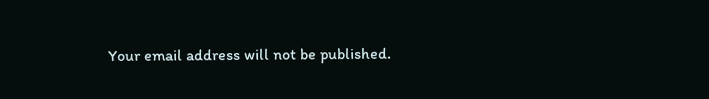Your email address will not be published.